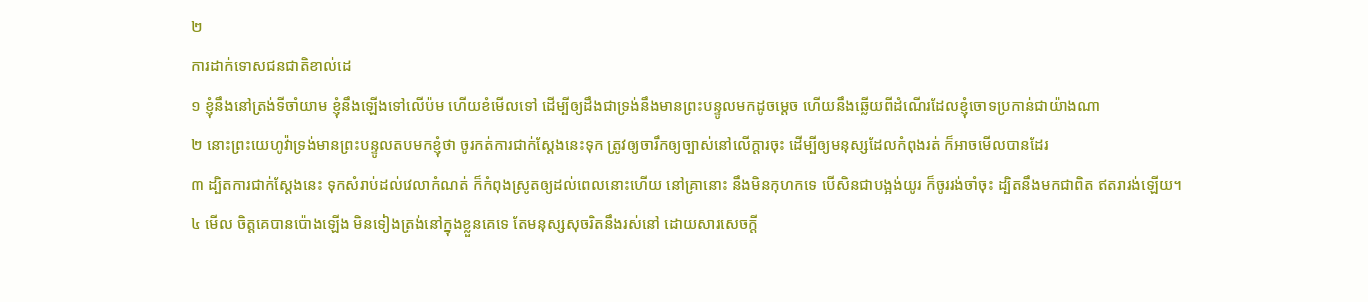២
ការដាក់ទោសជនជាតិខាល់ដេ
១ ខ្ញុំនឹងនៅត្រង់ទីចាំយាម ខ្ញុំនឹងឡើងទៅលើប៉ម ហើយខំមើលទៅ ដើម្បីឲ្យដឹងជាទ្រង់នឹងមានព្រះបន្ទូលមកដូចម្តេច ហើយនឹងឆ្លើយពីដំណើរដែលខ្ញុំចោទប្រកាន់ជាយ៉ាងណា
២ នោះព្រះយេហូវ៉ាទ្រង់មានព្រះបន្ទូលតបមកខ្ញុំថា ចូរកត់ការជាក់ស្តែងនេះទុក ត្រូវឲ្យចារឹកឲ្យច្បាស់នៅលើក្តារចុះ ដើម្បីឲ្យមនុស្សដែលកំពុងរត់ ក៏អាចមើលបានដែរ
៣ ដ្បិតការជាក់ស្តែងនេះ ទុកសំរាប់ដល់វេលាកំណត់ ក៏កំពុងស្រូតឲ្យដល់ពេលនោះហើយ នៅគ្រានោះ នឹងមិនកុហកទេ បើសិនជាបង្អង់យូរ ក៏ចូររង់ចាំចុះ ដ្បិតនឹងមកជាពិត ឥតរារង់ឡើយ។
៤ មើល ចិត្តគេបានប៉ោងឡើង មិនទៀងត្រង់នៅក្នុងខ្លួនគេទេ តែមនុស្សសុចរិតនឹងរស់នៅ ដោយសារសេចក្តី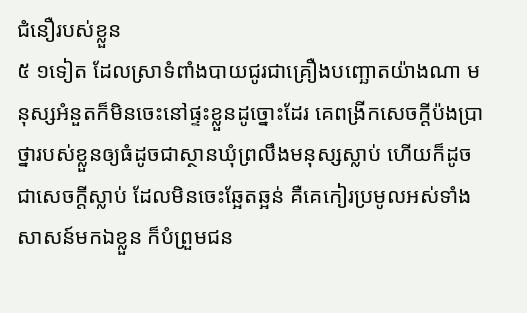ជំនឿរបស់ខ្លួន
៥ ១ទៀត ដែលស្រាទំពាំងបាយជូរជាគ្រឿងបញ្ឆោតយ៉ាងណា មនុស្សអំនួតក៏មិនចេះនៅផ្ទះខ្លួនដូច្នោះដែរ គេពង្រីកសេចក្តីប៉ងប្រាថ្នារបស់ខ្លួនឲ្យធំដូចជាស្ថានឃុំព្រលឹងមនុស្សស្លាប់ ហើយក៏ដូចជាសេចក្តីស្លាប់ ដែលមិនចេះឆ្អែតឆ្អន់ គឺគេកៀរប្រមូលអស់ទាំងសាសន៍មកឯខ្លួន ក៏បំព្រួមជន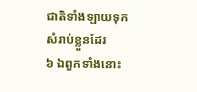ជាតិទាំងឡាយទុកសំរាប់ខ្លួនដែរ
៦ ឯពួកទាំងនោះ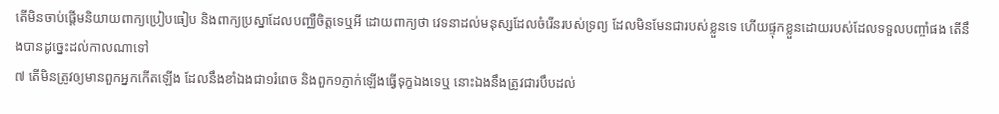តើមិនចាប់ផ្តើមនិយាយពាក្យប្រៀបធៀប និងពាក្យប្រស្នាដែលបញ្ឈឺចិត្តទេឬអី ដោយពាក្យថា វេទនាដល់មនុស្សដែលចំរើនរបស់ទ្រព្យ ដែលមិនមែនជារបស់ខ្លួនទេ ហើយផ្ទុកខ្លួនដោយរបស់ដែលទទួលបញ្ចាំផង តើនឹងបានដូច្នេះដល់កាលណាទៅ
៧ តើមិនត្រូវឲ្យមានពួកអ្នកកើតឡើង ដែលនឹងខាំឯងជា១រំពេច និងពួក១ភ្ញាក់ឡើងធ្វើទុក្ខឯងទេឬ នោះឯងនឹងត្រូវជារបឹបដល់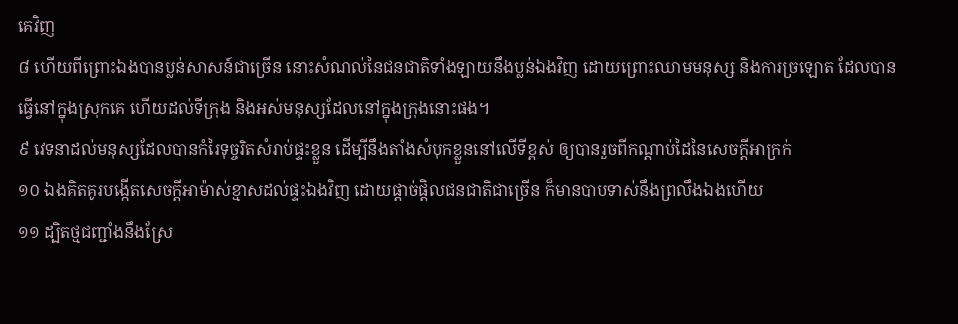គេវិញ
៨ ហើយពីព្រោះឯងបានប្លន់សាសន៍ជាច្រើន នោះសំណល់នៃជនជាតិទាំងឡាយនឹងប្លន់ឯងវិញ ដោយព្រោះឈាមមនុស្ស និងការច្រឡោត ដែលបានធ្វើនៅក្នុងស្រុកគេ ហើយដល់ទីក្រុង និងអស់មនុស្សដែលនៅក្នុងក្រុងនោះផង។
៩ វេទនាដល់មនុស្សដែលបានកំរៃទុច្ចរិតសំរាប់ផ្ទះខ្លួន ដើម្បីនឹងតាំងសំបុកខ្លួននៅលើទីខ្ពស់ ឲ្យបានរួចពីកណ្តាប់ដៃនៃសេចក្តីអាក្រក់
១០ ឯងគិតគូរបង្កើតសេចក្តីអាម៉ាស់ខ្មាសដល់ផ្ទះឯងវិញ ដោយផ្តាច់ផ្តិលជនជាតិជាច្រើន ក៏មានបាបទាស់នឹងព្រលឹងឯងហើយ
១១ ដ្បិតថ្មជញ្ជាំងនឹងស្រែ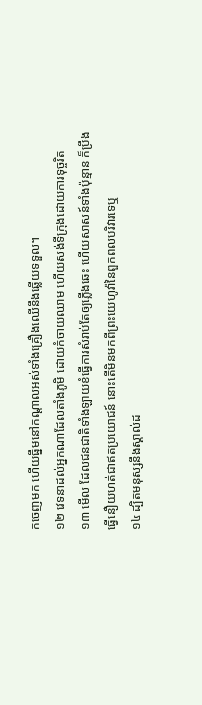កចេញមក ហើយធ្នឹមនៅកណ្តាលអស់ទាំងគ្រឿងឈើនឹងឆ្លើយទទួល។
១២ វេទនាដល់អ្នកណាដែលតាំងភូមិ ដោយកំចាយឈាម ហើយសង់ទីក្រុងដោយការទុច្ចរិត
១៣ មើល ដែលជនជាតិទាំងឡាយខំធ្វើការសំរាប់តែឲ្យភ្លើងឆេះ ហើយសាសន៍ទាំងប៉ុន្មាន ក៏ប្រឹងធ្វើនឿយហត់ជាឥតប្រយោជន៍ នោះតើមិនមកពីព្រះយេហូវ៉ានៃពួកពលបរិវារទេឬ
១៤ ដ្បិតមនុស្សនឹងស្គាល់ដ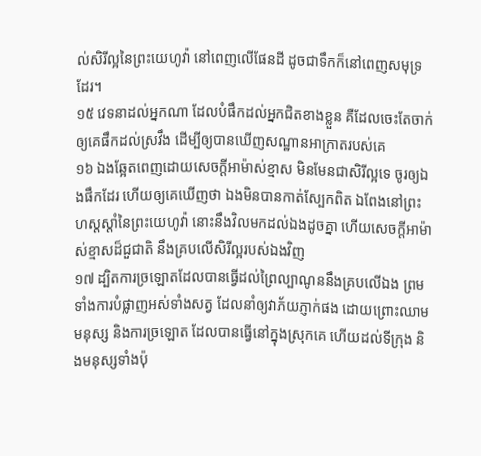ល់សិរីល្អនៃព្រះយេហូវ៉ា នៅពេញលើផែនដី ដូចជាទឹកក៏នៅពេញសមុទ្រដែរ។
១៥ វេទនាដល់អ្នកណា ដែលបំផឹកដល់អ្នកជិតខាងខ្លួន គឺដែលចេះតែចាក់ឲ្យគេផឹកដល់ស្រវឹង ដើម្បីឲ្យបានឃើញសណ្ឋានអាក្រាតរបស់គេ
១៦ ឯងឆ្អែតពេញដោយសេចក្តីអាម៉ាស់ខ្មាស មិនមែនជាសិរីល្អទេ ចូរឲ្យឯងផឹកដែរ ហើយឲ្យគេឃើញថា ឯងមិនបានកាត់ស្បែកពិត ឯពែងនៅព្រះហស្តស្តាំនៃព្រះយេហូវ៉ា នោះនឹងវិលមកដល់ឯងដូចគ្នា ហើយសេចក្តីអាម៉ាស់ខ្មាសដ៏ជួជាតិ នឹងគ្របលើសិរីល្អរបស់ឯងវិញ
១៧ ដ្បិតការច្រឡោតដែលបានធ្វើដល់ព្រៃល្បាណូននឹងគ្របលើឯង ព្រមទាំងការបំផ្លាញអស់ទាំងសត្វ ដែលនាំឲ្យវាភ័យភ្ញាក់ផង ដោយព្រោះឈាមមនុស្ស និងការច្រឡោត ដែលបានធ្វើនៅក្នុងស្រុកគេ ហើយដល់ទីក្រុង និងមនុស្សទាំងប៉ុ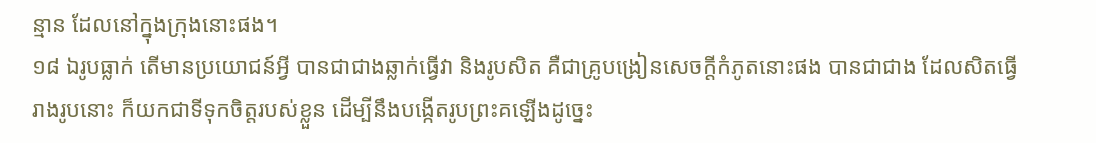ន្មាន ដែលនៅក្នុងក្រុងនោះផង។
១៨ ឯរូបធ្លាក់ តើមានប្រយោជន៍អ្វី បានជាជាងឆ្លាក់ធ្វើវា និងរូបសិត គឺជាគ្រូបង្រៀនសេចក្តីកំភូតនោះផង បានជាជាង ដែលសិតធ្វើរាងរូបនោះ ក៏យកជាទីទុកចិត្តរបស់ខ្លួន ដើម្បីនឹងបង្កើតរូបព្រះគឡើងដូច្នេះ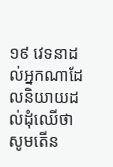១៩ វេទនាដល់អ្នកណាដែលនិយាយដល់ដុំឈើថា សូមតើន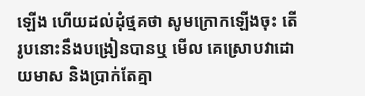ឡើង ហើយដល់ដុំថ្មគថា សូមក្រោកឡើងចុះ តើរូបនោះនឹងបង្រៀនបានឬ មើល គេស្រោបវាដោយមាស និងប្រាក់តែគ្មា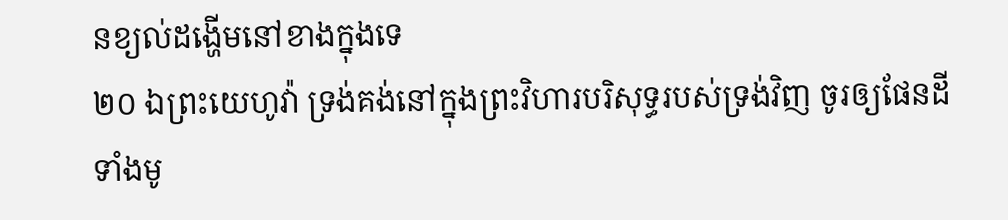នខ្យល់ដង្ហើមនៅខាងក្នុងទេ
២០ ឯព្រះយេហូវ៉ា ទ្រង់គង់នៅក្នុងព្រះវិហារបរិសុទ្ធរបស់ទ្រង់វិញ ចូរឲ្យផែនដីទាំងមូ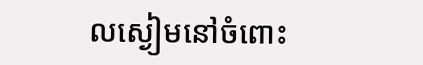លស្ងៀមនៅចំពោះ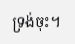ទ្រង់ចុះ។